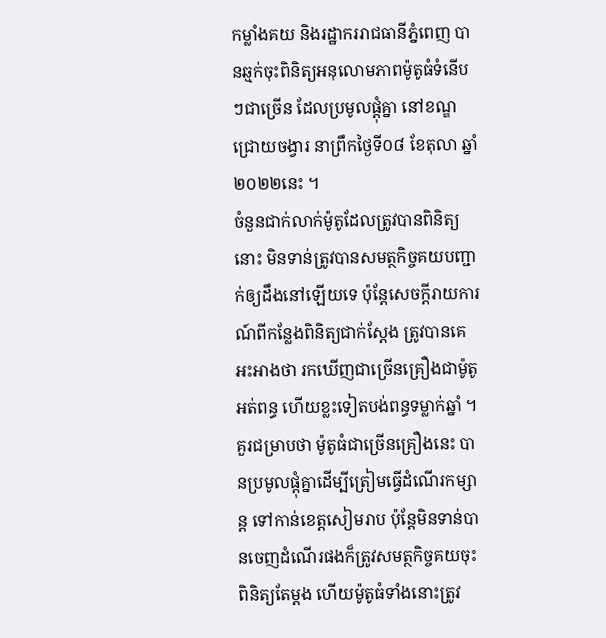កម្លាំងគយ និងរដ្ឋាកររាជធានីភ្នំពេញ បានឆ្មក់ចុះពិនិត្យអនុលោមភាពម៉ូតូធំទំនើបៗជាច្រើន ដែលប្រមូលផ្ដុំគ្នា នៅខណ្ឌជ្រោយចង្វារ នាព្រឹកថ្ងៃទី០៨ ខែតុលា ឆ្នាំ២០២២នេះ ។
ចំនួនជាក់លាក់ម៉ូតូដែលត្រូវបានពិនិត្យនោះ មិនទាន់ត្រូវបានសមត្ថកិច្ចគយបញ្ជាក់ឲ្យដឹងនៅឡើយទេ ប៉ុន្ដែសេចក្ដីរាយការណ៍ពីកន្លែងពិនិត្យជាក់ស្ដែង ត្រូវបានគេអះអាងថា រកឃើញជាច្រើនគ្រឿងជាម៉ូតូអត់ពន្ធ ហើយខ្លះទៀតបង់ពន្ធទម្លាក់ឆ្នាំ ។
គួរជម្រាបថា ម៉ូតូធំជាច្រើនគ្រឿងនេះ បានប្រមូលផ្ដុំគ្នាដើម្បីត្រៀមធ្វើដំណើរកម្សាន្ដ ទៅកាន់ខេត្តសៀមរាប ប៉ុន្ដែមិនទាន់បានចេញដំណើរផងក៏ត្រូវសមត្ថកិច្ចគយចុះពិនិត្យតែម្ដង ហើយម៉ូតូធំទាំងនោះត្រូវ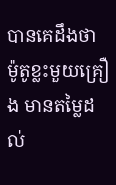បានគេដឹងថា ម៉ូតូខ្លះមួយគ្រឿង មានតម្លៃដល់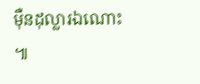ម៉ឺនដុល្លារឯណោះ ៕